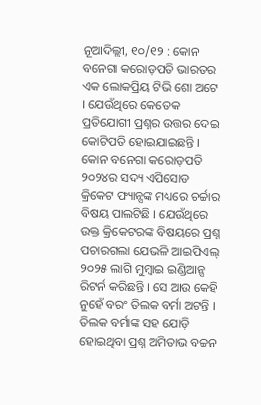ନୂଆଦିଲ୍ଲୀ, ୧୦/୧୨ : କୋନ ବନେଗା କରୋଡ଼ପତି ଭାରତର ଏକ ଲୋକପ୍ରିୟ ଟିଭି ଶୋ ଅଟେ । ଯେଉଁଥିରେ କେତେକ ପ୍ରତିଯୋଗୀ ପ୍ରଶ୍ନର ଉତ୍ତର ଦେଇ କୋଟିପତି ହୋଇଯାଇଛନ୍ତି । କୋନ ବନେଗା କରୋଡ଼ପତି ୨୦୨୪ର ସଦ୍ୟ ଏପିସୋଡ କ୍ରିକେଟ ଫ୍ୟାନ୍ସଙ୍କ ମଧ୍ୟରେ ଚର୍ଚ୍ଚାର ବିଷୟ ପାଲଟିଛି । ଯେଉଁଥିରେ ଉକ୍ତ କ୍ରିକେଟରଙ୍କ ବିଷୟରେ ପ୍ରଶ୍ନ ପଚାରଗଲା ଯେଭଳି ଆଇପିଏଲ୍ ୨୦୨୫ ଲାଗି ମୁମ୍ବାଇ ଇଣ୍ଡିଆନ୍ସ ରିଟର୍ନ କରିଛନ୍ତି । ସେ ଆଉ କେହି ନୁହେଁ ବରଂ ତିଲକ ବର୍ମା ଅଟନ୍ତି । ତିଲକ ବର୍ମାଙ୍କ ସହ ଯୋଡ଼ି ହୋଇଥିବା ପ୍ରଶ୍ନ ଅମିତାଭ ବଚ୍ଚନ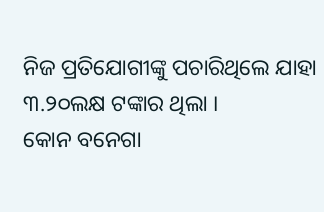ନିଜ ପ୍ରତିଯୋଗୀଙ୍କୁ ପଚାରିଥିଲେ ଯାହା ୩.୨୦ଲକ୍ଷ ଟଙ୍କାର ଥିଲା ।
କୋନ ବନେଗା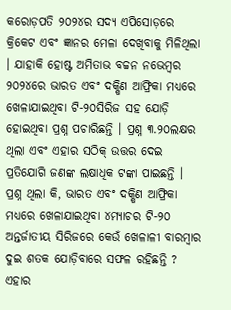କରୋଡ଼ପତି ୨୦୨୪ର ସଦ୍ୟ ଏପିସୋଡ଼ରେ କ୍ରିକେଟ ଏବଂ ଜ୍ଞାନର ମେଳା ଦେଖିବାକୁ ମିଳିଥିଲା । ଯାହାକି ହୋଷ୍ଟ ଅମିତାଭ ବଚ୍ଚନ ନଭେମ୍ବର ୨୦୨୪ରେ ଭାରତ ଏବଂ ଦକ୍ଷିଣ ଆଫ୍ରିକା ମଧ୍ୟରେ ଖେଳାଯାଇଥିବା ଟି-୨୦ସିରିଜ ସହ ଯୋଡ଼ି ହୋଇଥିବା ପ୍ରଶ୍ନ ପଚାରିଛନ୍ତି । ପ୍ରଶ୍ନ ୩.୨୦ଲକ୍ଷର ଥିଲା ଏବଂ ଏହାର ସଠିକ୍ ଉତ୍ତର ଦେଇ ପ୍ରତିଯୋଗି ଜଣଙ୍କ ଲକ୍ଷାଧିକ ଟଙ୍କା ପାଇଛନ୍ତି ।
ପ୍ରଶ୍ନ ଥିଲା କି, ଭାରତ ଏବଂ ଦକ୍ଷିଣ ଆଫ୍ରିକା ମଧ୍ୟରେ ଖେଳାଯାଇଥିବା ୪ମ୍ୟାଚର ଟି-୨୦ ଅନ୍ତର୍ଜାତୀୟ ସିରିଜରେ କେଉଁ ଖେଳାଳୀ ବାରମ୍ବାର ଦୁଇ ଶତକ ଯୋଡ଼ିବାରେ ସଫଳ ରହିଛନ୍ତି ? ଏହାର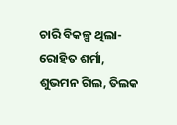ଚାରି ବିକଳ୍ପ ଥିଲା- ରୋହିତ ଶର୍ମା, ଶୁଭମନ ଗିଲ, ତିଲକ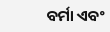ବର୍ମା ଏବଂ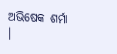ଅଭିଷେକ ଶର୍ମା ।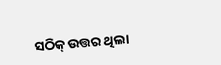ସଠିକ୍ ଉତ୍ତର ଥିଲା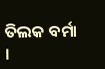ତିଲକ ବର୍ମା ।